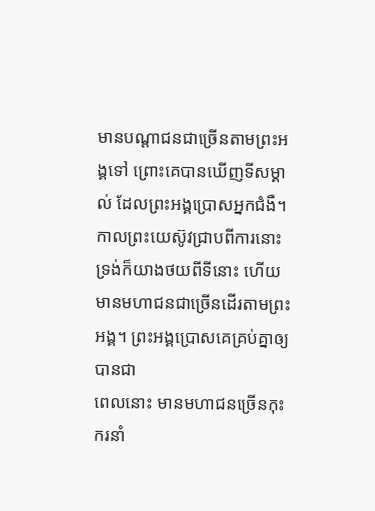មានបណ្តាជនជាច្រើនតាមព្រះអង្គទៅ ព្រោះគេបានឃើញទីសម្គាល់ ដែលព្រះអង្គប្រោសអ្នកជំងឺ។
កាលព្រះយេស៊ូវជ្រាបពីការនោះ ទ្រង់ក៏យាងថយពីទីនោះ ហើយមានមហាជនជាច្រើនដើរតាមព្រះអង្គ។ ព្រះអង្គប្រោសគេគ្រប់គ្នាឲ្យបានជា
ពេលនោះ មានមហាជនច្រើនកុះករនាំ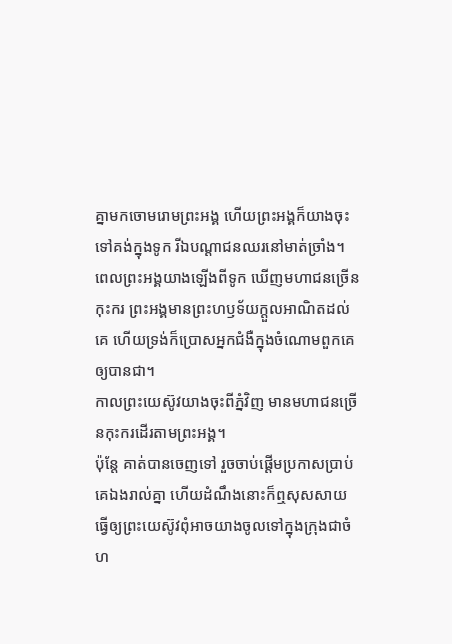គ្នាមកចោមរោមព្រះអង្គ ហើយព្រះអង្គក៏យាងចុះទៅគង់ក្នុងទូក រីឯបណ្ដាជនឈរនៅមាត់ច្រាំង។
ពេលព្រះអង្គយាងឡើងពីទូក ឃើញមហាជនច្រើនកុះករ ព្រះអង្គមានព្រះហឫទ័យក្តួលអាណិតដល់គេ ហើយទ្រង់ក៏ប្រោសអ្នកជំងឺក្នុងចំណោមពួកគេឲ្យបានជា។
កាលព្រះយេស៊ូវយាងចុះពីភ្នំវិញ មានមហាជនច្រើនកុះករដើរតាមព្រះអង្គ។
ប៉ុន្តែ គាត់បានចេញទៅ រួចចាប់ផ្ដើមប្រកាសប្រាប់គេឯងរាល់គ្នា ហើយដំណឹងនោះក៏ឮសុសសាយ ធ្វើឲ្យព្រះយេស៊ូវពុំអាចយាងចូលទៅក្នុងក្រុងជាចំហ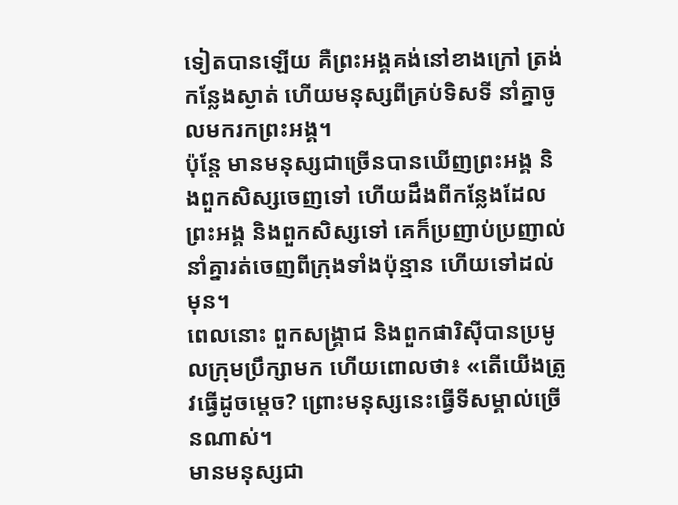ទៀតបានឡើយ គឺព្រះអង្គគង់នៅខាងក្រៅ ត្រង់កន្លែងស្ងាត់ ហើយមនុស្សពីគ្រប់ទិសទី នាំគ្នាចូលមករកព្រះអង្គ។
ប៉ុន្តែ មានមនុស្សជាច្រើនបានឃើញព្រះអង្គ និងពួកសិស្សចេញទៅ ហើយដឹងពីកន្លែងដែលព្រះអង្គ និងពួកសិស្សទៅ គេក៏ប្រញាប់ប្រញាល់នាំគ្នារត់ចេញពីក្រុងទាំងប៉ុន្មាន ហើយទៅដល់មុន។
ពេលនោះ ពួកសង្គ្រាជ និងពួកផារិស៊ីបានប្រមូលក្រុមប្រឹក្សាមក ហើយពោលថា៖ «តើយើងត្រូវធ្វើដូចម្តេច? ព្រោះមនុស្សនេះធ្វើទីសម្គាល់ច្រើនណាស់។
មានមនុស្សជា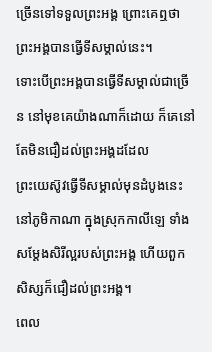ច្រើនទៅទទួលព្រះអង្គ ព្រោះគេឮថា ព្រះអង្គបានធ្វើទីសម្គាល់នេះ។
ទោះបើព្រះអង្គបានធ្វើទីសម្គាល់ជាច្រើន នៅមុខគេយ៉ាងណាក៏ដោយ ក៏គេនៅតែមិនជឿដល់ព្រះអង្គដដែល
ព្រះយេស៊ូវធ្វើទីសម្គាល់មុនដំបូងនេះ នៅភូមិកាណា ក្នុងស្រុកកាលីឡេ ទាំងសម្តែងសិរីល្អរបស់ព្រះអង្គ ហើយពួកសិស្សក៏ជឿដល់ព្រះអង្គ។
ពេល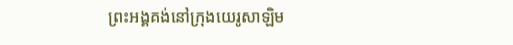ព្រះអង្គគង់នៅក្រុងយេរូសាឡិម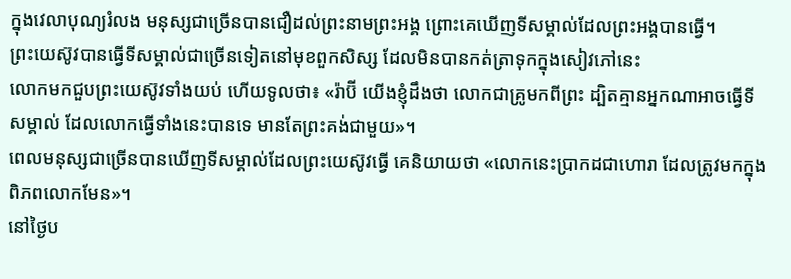ក្នុងវេលាបុណ្យរំលង មនុស្សជាច្រើនបានជឿដល់ព្រះនាមព្រះអង្គ ព្រោះគេឃើញទីសម្គាល់ដែលព្រះអង្គបានធ្វើ។
ព្រះយេស៊ូវបានធ្វើទីសម្គាល់ជាច្រើនទៀតនៅមុខពួកសិស្ស ដែលមិនបានកត់ត្រាទុកក្នុងសៀវភៅនេះ
លោកមកជួបព្រះយេស៊ូវទាំងយប់ ហើយទូលថា៖ «រ៉ាប៊ី យើងខ្ញុំដឹងថា លោកជាគ្រូមកពីព្រះ ដ្បិតគ្មានអ្នកណាអាចធ្វើទីសម្គាល់ ដែលលោកធ្វើទាំងនេះបានទេ មានតែព្រះគង់ជាមួយ»។
ពេលមនុស្សជាច្រើនបានឃើញទីសម្គាល់ដែលព្រះយេស៊ូវធ្វើ គេនិយាយថា «លោកនេះប្រាកដជាហោរា ដែលត្រូវមកក្នុងពិភពលោកមែន»។
នៅថ្ងៃប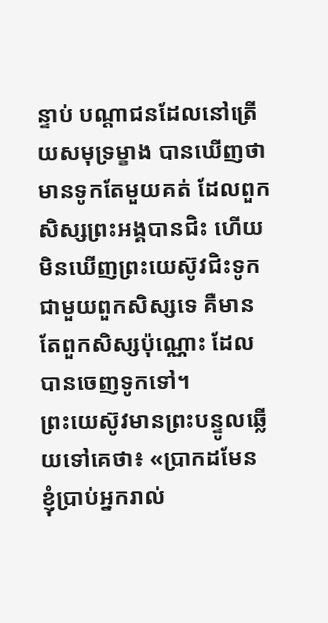ន្ទាប់ បណ្តាជនដែលនៅត្រើយសមុទ្រម្ខាង បានឃើញថា មានទូកតែមួយគត់ ដែលពួកសិស្សព្រះអង្គបានជិះ ហើយមិនឃើញព្រះយេស៊ូវជិះទូកជាមួយពួកសិស្សទេ គឺមានតែពួកសិស្សប៉ុណ្ណោះ ដែលបានចេញទូកទៅ។
ព្រះយេស៊ូវមានព្រះបន្ទូលឆ្លើយទៅគេថា៖ «ប្រាកដមែន ខ្ញុំប្រាប់អ្នករាល់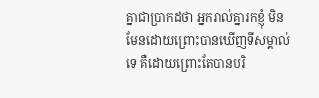គ្នាជាប្រាកដថា អ្នករាល់គ្នារកខ្ញុំ មិនមែនដោយព្រោះបានឃើញទីសម្គាល់ទេ គឺដោយព្រោះតែបានបរិ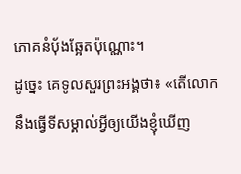ភោគនំបុ័ងឆ្អែតប៉ុណ្ណោះ។
ដូច្នេះ គេទូលសួរព្រះអង្គថា៖ «តើលោកនឹងធ្វើទីសម្គាល់អ្វីឲ្យយើងខ្ញុំឃើញ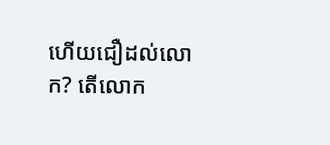ហើយជឿដល់លោក? តើលោក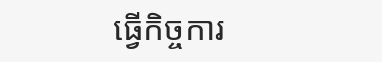ធ្វើកិច្ចការ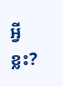អ្វីខ្លះ?